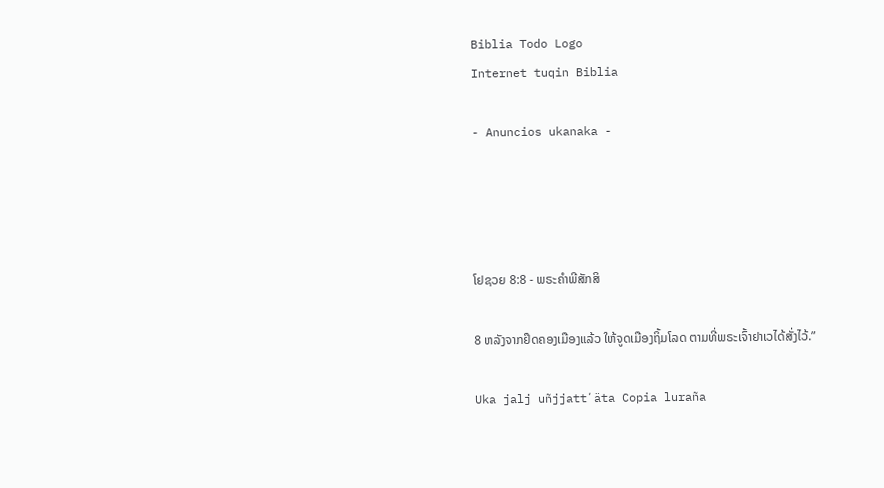Biblia Todo Logo
Internet tuqin Biblia

- Anuncios ukanaka -




ໂຢຊວຍ 8:8 - ພຣະຄຳພີສັກສິ

8 ຫລັງຈາກຢຶດຄອງເມືອງແລ້ວ ໃຫ້ຈູດເມືອງຖິ້ມໂລດ ຕາມທີ່ພຣະເຈົ້າຢາເວໄດ້ສັ່ງໄວ້.”

Uka jalj uñjjattʼäta Copia luraña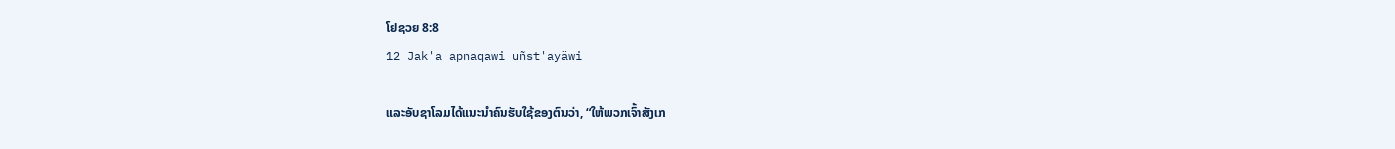ໂຢຊວຍ 8:8
12 Jak'a apnaqawi uñst'ayäwi

ແລະອັບຊາໂລມໄດ້ແນະນຳຄົນຮັບໃຊ້ຂອງຕົນວ່າ, “ໃຫ້ພວກເຈົ້າສັງເກ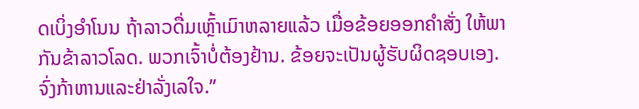ດເບິ່ງອຳໂນນ ຖ້າລາວດື່ມເຫຼົ້າເມົາຫລາຍແລ້ວ ເມື່ອຂ້ອຍອອກຄຳສັ່ງ ໃຫ້ພາກັນຂ້າລາວໂລດ. ພວກເຈົ້າບໍ່ຕ້ອງຢ້ານ. ຂ້ອຍຈະເປັນຜູ້ຮັບຜິດຊອບເອງ. ຈົ່ງກ້າຫານແລະຢ່າລັ່ງເລໃຈ.”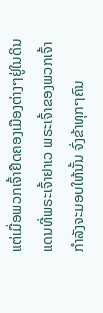ແຕ່ເມື່ອພວກເຈົ້າຢຶດຄອງເມືອງຕ່າງໆຢູ່ໃນດິນແດນທີ່ພຣະເຈົ້າຢາເວ ພຣະເຈົ້າຂອງພວກເຈົ້າກຳລັງຈະມອບໃຫ້ນັ້ນ ຈົ່ງຂ້າທຸກໆຄົນ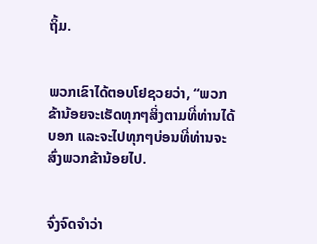ຖິ້ມ.


ພວກເຂົາໄດ້ຕອບໂຢຊວຍວ່າ, “ພວກຂ້ານ້ອຍຈະເຮັດທຸກໆສິ່ງຕາມທີ່ທ່ານໄດ້ບອກ ແລະຈະໄປທຸກໆບ່ອນທີ່ທ່ານຈະສົ່ງພວກຂ້ານ້ອຍໄປ.


ຈົ່ງຈົດຈຳວ່າ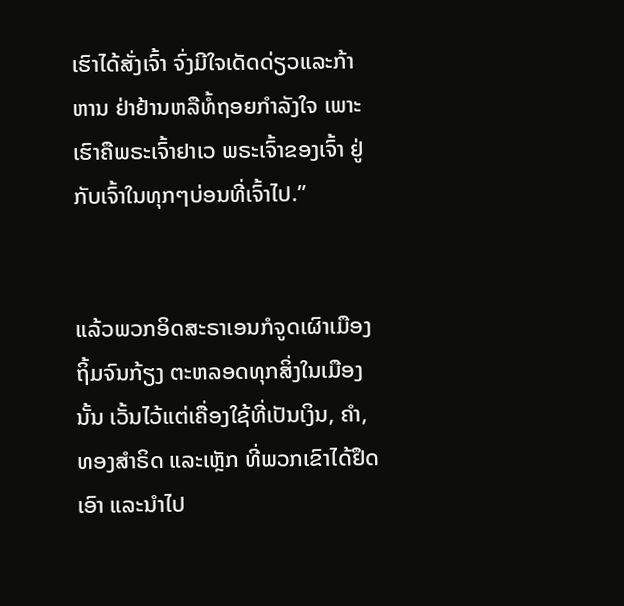ເຮົາໄດ້ສັ່ງເຈົ້າ ຈົ່ງມີໃຈເດັດດ່ຽວແລະກ້າຫານ ຢ່າຢ້ານຫລືທໍ້ຖອຍກຳລັງໃຈ ເພາະເຮົາຄືພຣະເຈົ້າຢາເວ ພຣະເຈົ້າຂອງເຈົ້າ ຢູ່ກັບເຈົ້າໃນທຸກໆບ່ອນທີ່ເຈົ້າໄປ.”


ແລ້ວພວກອິດສະຣາເອນກໍຈູດເຜົາເມືອງຖິ້ມຈົນກ້ຽງ ຕະຫລອດທຸກສິ່ງໃນເມືອງນັ້ນ ເວັ້ນໄວ້ແຕ່ເຄື່ອງໃຊ້ທີ່ເປັນເງິນ, ຄຳ, ທອງສຳຣິດ ແລະເຫຼັກ ທີ່ພວກເຂົາໄດ້ຢຶດເອົາ ແລະນຳໄປ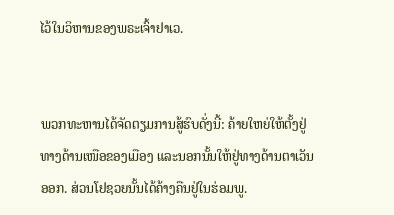ໄວ້ໃນວິຫານຂອງພຣະເຈົ້າຢາເວ.


ພວກທະຫານໄດ້ຈັດຕຽມການສູ້ຮົບດັ່ງນີ້: ຄ້າຍໃຫຍ່ໃຫ້ຕັ້ງຢູ່ທາງດ້ານເໜືອຂອງເມືອງ ແລະນອກນັ້ນໃຫ້ຢູ່ທາງດ້ານຕາເວັນອອກ. ສ່ວນໂຢຊວຍນັ້ນໄດ້ຄ້າງຄືນຢູ່ໃນຮ່ອມພູ.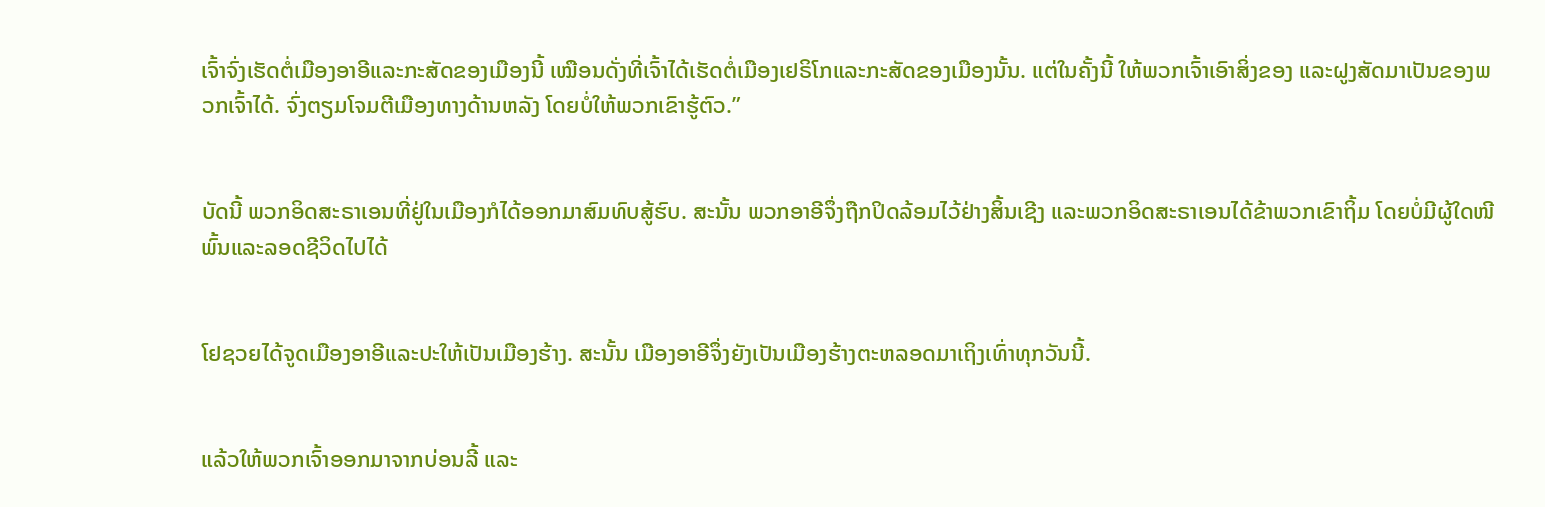ເຈົ້າຈົ່ງເຮັດຕໍ່ເມືອງອາອີແລະກະສັດຂອງເມືອງນີ້ ເໝືອນດັ່ງທີ່ເຈົ້າໄດ້ເຮັດຕໍ່ເມືອງເຢຣິໂກແລະກະສັດຂອງເມືອງນັ້ນ. ແຕ່ໃນຄັ້ງນີ້ ໃຫ້ພວກເຈົ້າເອົາສິ່ງຂອງ ແລະຝູງສັດມາເປັນຂອງພວກເຈົ້າໄດ້. ຈົ່ງຕຽມໂຈມຕີເມືອງທາງດ້ານຫລັງ ໂດຍບໍ່ໃຫ້ພວກເຂົາຮູ້ຕົວ.”


ບັດນີ້ ພວກອິດສະຣາເອນທີ່ຢູ່ໃນເມືອງກໍໄດ້ອອກມາສົມທົບສູ້ຮົບ. ສະນັ້ນ ພວກອາອີຈຶ່ງຖືກປິດລ້ອມໄວ້ຢ່າງສິ້ນເຊີງ ແລະພວກອິດສະຣາເອນໄດ້ຂ້າພວກເຂົາຖິ້ມ ໂດຍບໍ່ມີຜູ້ໃດໜີພົ້ນແລະລອດຊີວິດໄປໄດ້


ໂຢຊວຍໄດ້ຈູດເມືອງອາອີແລະປະໃຫ້ເປັນເມືອງຮ້າງ. ສະນັ້ນ ເມືອງອາອີຈຶ່ງຍັງເປັນເມືອງຮ້າງຕະຫລອດມາເຖິງເທົ່າທຸກວັນນີ້.


ແລ້ວໃຫ້ພວກເຈົ້າອອກມາຈາກບ່ອນລີ້ ແລະ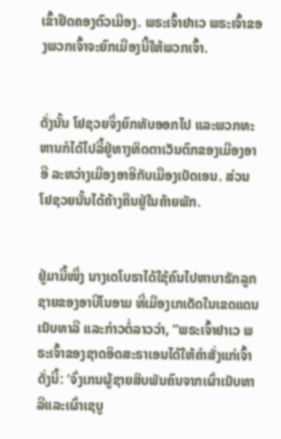ເຂົ້າຢຶດຄອງຕົວເມືອງ. ພຣະເຈົ້າຢາເວ ພຣະເຈົ້າຂອງພວກເຈົ້າຈະຍົກເມືອງນີ້ໃຫ້ພວກເຈົ້າ.


ດັ່ງນັ້ນ ໂຢຊວຍຈຶ່ງຍົກທັບອອກໄປ ແລະພວກທະຫານກໍໄດ້ໄປລີ້ຢູ່ທາງທິດຕາເວັນຕົກຂອງເມືອງອາອີ ລະຫວ່າງເມືອງອາອີກັບເມືອງເບັດເອນ. ສ່ວນໂຢຊວຍນັ້ນໄດ້ຄ້າງຄືນຢູ່ໃນຄ້າຍພັກ.


ຢູ່ມາມື້ໜຶ່ງ ນາງເດໂບຣາໄດ້ໃຊ້ຄົນໄປຫາບາຣັກລູກຊາຍຂອງອາບີໂນອາມ ທີ່ເມືອງເກເດັດໃນເຂດແດນເນັບທາລີ ແລະກ່າວຕໍ່ລາວວ່າ, “ພຣະເຈົ້າຢາເວ ພຣະເຈົ້າຂອງຊາດອິດສະຣາເອນໄດ້ໃຫ້ຄຳສັ່ງແກ່ເຈົ້າດັ່ງນີ້: ‘ຈົ່ງເກນຜູ້ຊາຍສິບພັນຄົນຈາກເຜົ່າເນັບທາລີແລະເຜົ່າເຊບູ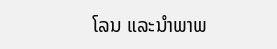ໂລນ ແລະນຳພາພ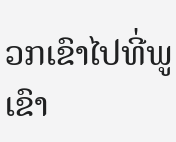ວກເຂົາໄປທີ່ພູເຂົາ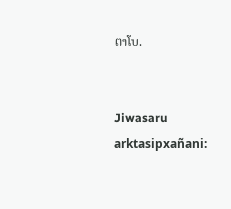ຕາໂບ.


Jiwasaru arktasipxañani: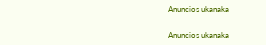Anuncios ukanaka


Anuncios ukanaka